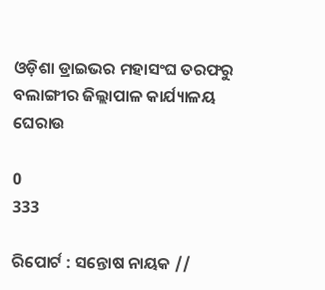ଓଡ଼ିଶା ଡ୍ରାଇଭର ମହାସଂଘ ତରଫରୁ ବଲାଙ୍ଗୀର ଜିଲ୍ଲାପାଳ କାର୍ଯ୍ୟାଳୟ ଘେରାଉ

0
333

ରିପୋର୍ଟ : ସନ୍ତୋଷ ନାୟକ //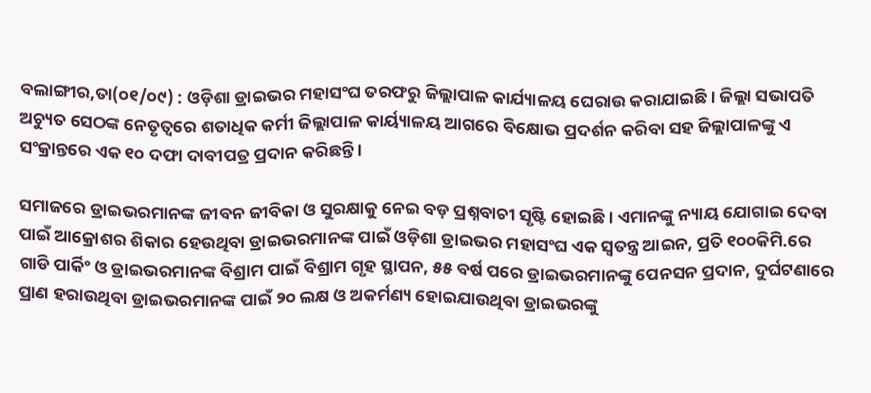ବଲାଙ୍ଗୀର,ତା(୦୧/୦୯) : ଓଡ଼ିଶା ଡ୍ରାଇଭର ମହାସଂଘ ତରଫରୁ ଜିଲ୍ଲାପାଳ କାର୍ଯ୍ୟାଳୟ ଘେରାଉ କରାଯାଇଛି । ଜିଲ୍ଲା ସଭାପତି ଅଚ୍ୟୁତ ସେଠଙ୍କ ନେତୃତ୍ୱରେ ଶତାଧିକ କର୍ମୀ ଜିଲ୍ଲାପାଳ କାର୍ୟ୍ୟାଳୟ ଆଗରେ ବିକ୍ଷୋଭ ପ୍ରଦର୍ଶନ କରିବା ସହ ଜିଲ୍ଲାପାଳଙ୍କୁ ଏ ସଂକ୍ରାନ୍ତରେ ଏକ ୧୦ ଦଫା ଦାବୀପତ୍ର ପ୍ରଦାନ କରିଛନ୍ତି ।

ସମାଜରେ ଡ୍ରାଇଭରମାନଙ୍କ ଜୀବନ ଜୀବିକା ଓ ସୁରକ୍ଷାକୁ ନେଇ ବଡ଼ ପ୍ରଶ୍ନବାଚୀ ସୃଷ୍ଟି ହୋଇଛି । ଏମାନଙ୍କୁ ନ୍ୟାୟ ଯୋଗାଇ ଦେବା ପାଇଁ ଆକ୍ରୋଶର ଶିକାର ହେଉଥିବା ଡ୍ରାଇଭରମାନଙ୍କ ପାଇଁ ଓଡ଼ିଶା ଡ୍ରାଇଭର ମହାସଂଘ ଏକ ସ୍ୱତନ୍ତ୍ର ଆଇନ, ପ୍ରତି ୧୦୦କିମି.ରେ ଗାଡି ପାର୍କିଂ ଓ ଡ୍ରାଇଭରମାନଙ୍କ ବିଶ୍ରାମ ପାଇଁ ବିଶ୍ରାମ ଗୃହ ସ୍ଥାପନ, ୫୫ ବର୍ଷ ପରେ ଡ୍ରାଇଭରମାନଙ୍କୁ ପେନସନ ପ୍ରଦାନ, ଦୁର୍ଘଟଣାରେ ପ୍ରାଣ ହରାଉଥିବା ଡ୍ରାଇଭରମାନଙ୍କ ପାଇଁ ୨୦ ଲକ୍ଷ ଓ ଅକର୍ମଣ୍ୟ ହୋଇଯାଉଥିବା ଡ୍ରାଇଭରଙ୍କୁ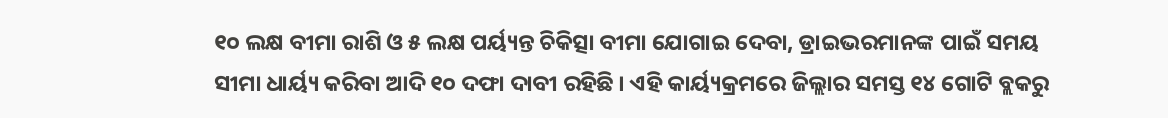୧୦ ଲକ୍ଷ ବୀମା ରାଶି ଓ ୫ ଲକ୍ଷ ପର୍ୟ୍ୟନ୍ତ ଚିକିତ୍ସା ବୀମା ଯୋଗାଇ ଦେବା, ଡ୍ରାଇଭରମାନଙ୍କ ପାଇଁ ସମୟ ସୀମା ଧାର୍ୟ୍ୟ କରିବା ଆଦି ୧୦ ଦଫା ଦାବୀ ରହିଛି । ଏହି କାର୍ୟ୍ୟକ୍ରମରେ ଜିଲ୍ଲାର ସମସ୍ତ ୧୪ ଗୋଟି ବ୍ଲକରୁ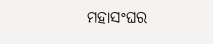ମହାସଂଘର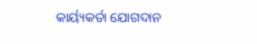କାର୍ୟ୍ୟକର୍ତା ଯୋଗଦାନ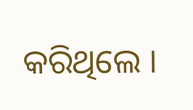କରିଥିଲେ ।